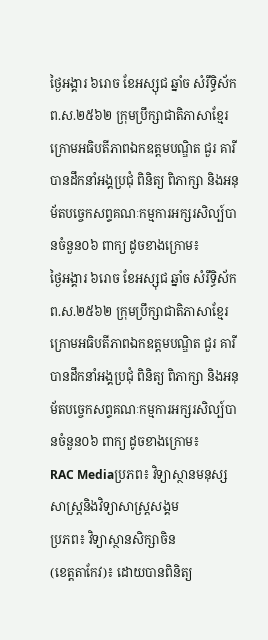ថ្ងៃអង្គារ ៦រោច ខែអស្សុជ ឆ្នាំច សំរឹទ្ធិស័ក ព.ស.២៥៦២ ក្រុមប្រឹក្សាជាតិភាសាខ្មែរ ក្រោមអធិបតីភាពឯកឧត្តមបណ្ឌិត ជួរ គារី បានដឹកនាំអង្គប្រជុំ ពិនិត្យ ពិភាក្សា និងអនុម័តបច្ចេកសព្ទគណៈកម្មការអក្សរសិល្ប៍បានចំនួន០៦ ពាក្យ ដូចខាងក្រោម៖
ថ្ងៃអង្គារ ៦រោច ខែអស្សុជ ឆ្នាំច សំរឹទ្ធិស័ក ព.ស.២៥៦២ ក្រុមប្រឹក្សាជាតិភាសាខ្មែរ ក្រោមអធិបតីភាពឯកឧត្តមបណ្ឌិត ជួរ គារី បានដឹកនាំអង្គប្រជុំ ពិនិត្យ ពិភាក្សា និងអនុម័តបច្ចេកសព្ទគណៈកម្មការអក្សរសិល្ប៍បានចំនួន០៦ ពាក្យ ដូចខាងក្រោម៖
RAC Mediaប្រភព៖ វិទ្យាស្ថានមនុស្សសាស្ត្រនិងវិទ្យាសាស្ត្រសង្គម
ប្រភព៖ វិទ្យាស្ថានសិក្សាចិន
(ខេត្តតាកែវ)៖ ដោយបានពិនិត្យ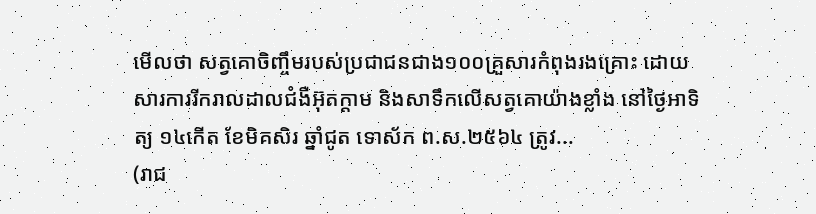មើលថា សត្វគោចិញ្ចឹមរបស់ប្រជាជនជាង១០០គ្រួសារកំពុងរងគ្រោះ ដោយសារការរីករាលដាលជំងឺអ៊ុតក្តាម និងសាទឹកលើសត្វគោយ៉ាងខ្លាំង នៅថ្ងៃអាទិត្យ ១៤កើត ខែមិគសិរ ឆ្នាំជូត ទោស័ក ព.ស.២៥៦៤ ត្រូវ...
(រាជ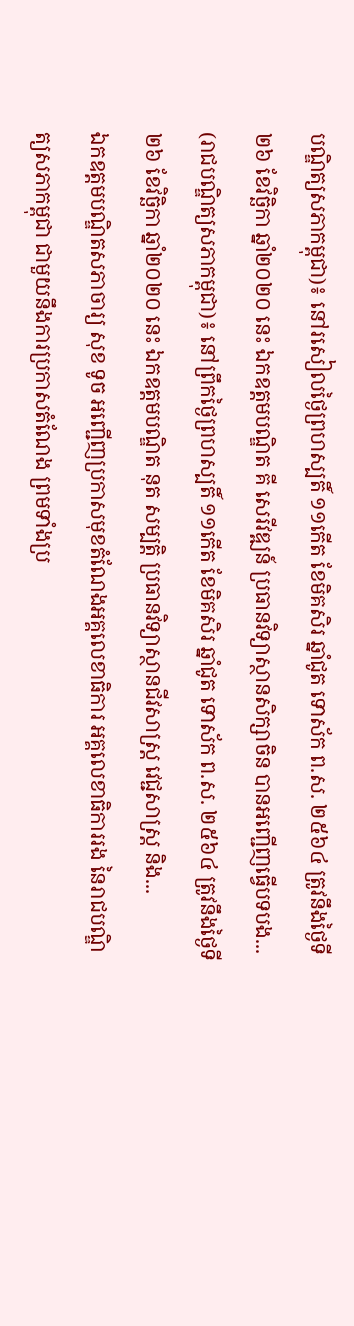បណ្ឌិត្យសភាកម្ពុជា)៖ នៅរសៀលថ្ងៃព្រហស្បតិ៍ ១១កើត ខែមិគសិរ ឆ្នាំជូត ទោស័ក ព.ស. ២៥៦៤ ត្រូវនឹងថ្ងៃទី២៦ ខែវិច្ឆិកា ឆ្នាំ២០២០ នេះ ឯកឧត្ដមបណ្ឌិត គី សេរីវឌ្ឍន៍ ប្រធានវិទ្យាស្ថានសិក្សាចិន បានអញ្ជើញធ្វើបទបង...
(រាជបណ្ឌិត្យសភាកម្ពុជា)៖ នៅព្រឹកថ្ងៃព្រហស្បតិ៍ ១១កើត ខែមិគសិរ ឆ្នាំជូត ទោស័ក ព.ស. ២៥៦៤ ត្រូវនឹងថ្ងៃទី២៦ ខែវិច្ឆិកា ឆ្នាំ២០២០ នេះ ឯកឧត្ដមបណ្ឌិត នុត សម្បត្តិ ប្រធានវិទ្យាស្ថានជីវសាស្ត្រ វេជ្ជសាស្ត្រ និង...
ឯកឧត្ដមបណ្ឌិតសភាចារ្យ សុខ ទូច អញ្ជើញប្រកាសមុខតំណែងអគ្គលេខាធិការ អគ្គលេខាធិការរង នៃរាជបណ្ឌិត្យសភាកម្ពុជា ជាមួយនឹងការប្រកាសតំណែង ព្រមទាំងប្រ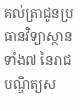គល់ត្រាជូនប្រធានវិទ្យាស្ថានទាំង៧ នៃរាជបណ្ឌិត្យស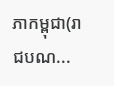ភាកម្ពុជា(រាជបណ...